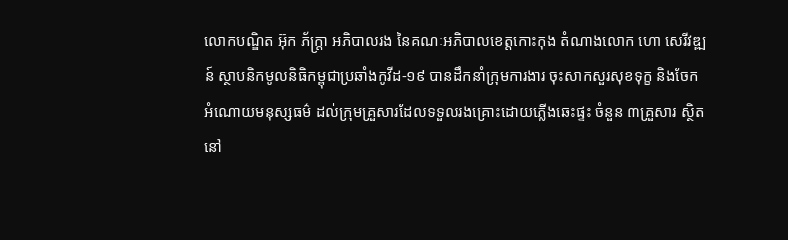លោកបណ្ឌិត អ៊ុក ភ័ក្ត្រា អភិបាលរង នៃគណៈអភិបាលខេត្តកោះកុង តំណាងលោក ហោ សេរីវឌ្ឍន៍ ស្ថាបនិកមូលនិធិកម្ពុជាប្រឆាំងកូវីដ-១៩ បានដឹកនាំក្រុមការងារ ចុះសាកសួរសុខទុក្ខ និងចែកអំណោយមនុស្សធម៌ ដល់ក្រុមគ្រួសារដែលទទួលរងគ្រោះដោយភ្លើងឆេះផ្ទះ ចំនួន ៣គ្រួសារ ស្ថិតនៅ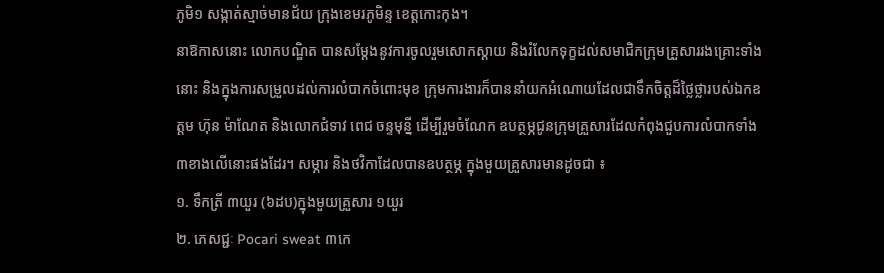ភូមិ១ សង្កាត់ស្មាច់មានជ័យ ក្រុងខេមរភូមិន្ទ ខេត្តកោះកុង។
នាឱកាសនោះ លោកបណ្ឌិត បានសម្តែងនូវការចូលរួមសោកស្តាយ និងរំលែកទុក្ខដល់សមាជិកក្រុមគ្រួសាររងគ្រោះទាំងនោះ និងក្នុងការសម្រួលដល់ការលំបាកចំពោះមុខ ក្រុមការងារក៏បាននាំយកអំណោយដែលជាទឹកចិត្តដ៏ថ្លៃថ្លារបស់ឯកឧត្តម ហ៊ុន ម៉ាណែត និងលោកជំទាវ ពេជ ចន្ទមុន្នី ដេីម្បីរួមចំណែក ឧបត្ថម្ភជូនក្រុមគ្រួសារដែលកំពុងជួបការលំបាកទាំង៣ខាងលេីនោះផងដែរ។ សម្ភារ និងថវិកាដែលបានឧបត្ថម្ភ ក្នុងមួយគ្រួសារមានដូចជា ៖
១. ទឹកត្រី ៣យួរ (៦ដប)ក្នុងមួយគ្រួសារ ១យួរ
២. ភេសជ្ជៈ Pocari sweat ៣កេ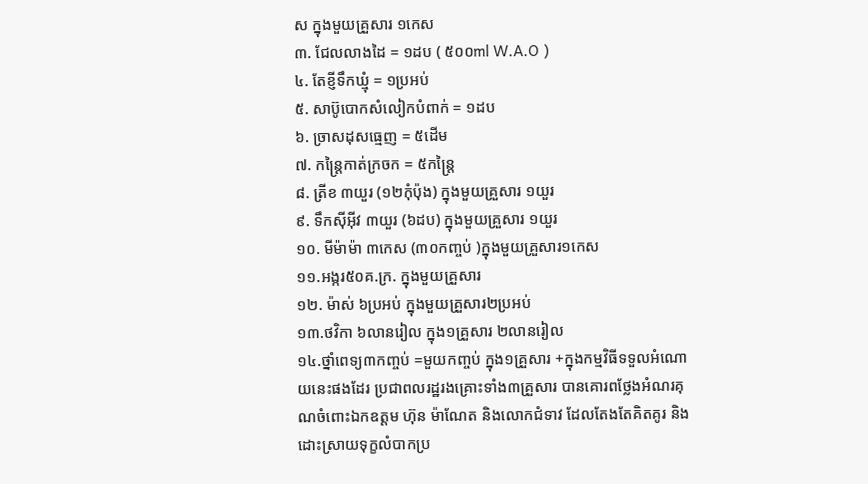ស ក្នុងមួយគ្រួសារ ១កេស
៣. ជែលលាងដៃ = ១ដប ( ៥០០ml W.A.O )
៤. តែខ្ញីទឹកឃ្មុំ = ១ប្រអប់
៥. សាប៊ូបោកសំលៀកបំពាក់ = ១ដប
៦. ច្រាសដុសធ្មេញ = ៥ដើម
៧. កន្ត្រៃកាត់ក្រចក = ៥កន្ត្រៃ
៨. ត្រីខ ៣យួរ (១២កុំប៉ុង) ក្នុងមួយគ្រួសារ ១យួរ
៩. ទឹកសុីអុីវ ៣យួរ (៦ដប) ក្នុងមួយគ្រួសារ ១យួរ
១០. មីម៉ាម៉ា ៣កេស (៣០កញ្ចប់ )ក្នុងមួយគ្រួសារ១កេស
១១.អង្ករ៥០គ.ក្រ. ក្នុងមួយគ្រួសារ
១២. ម៉ាស់ ៦ប្រអប់ ក្នុងមួយគ្រួសារ២ប្រអប់
១៣.ថវិកា ៦លានរៀល ក្នុង១គ្រួសារ ២លានរៀល
១៤.ថ្នាំពេទ្យ៣កញ្ចប់ =មួយកញ្ចប់ ក្នុង១គ្រួសារ +ក្នុងកម្មវិធីទទួលអំណោយនេះផងដែរ ប្រជាពលរដ្ឋរងគ្រោះទាំង៣គ្រួសារ បានគោរពថ្លែងអំណរគុណចំពោះឯកឧត្តម ហ៊ុន ម៉ាណែត និងលោកជំទាវ ដែលតែងតែគិតគូរ និងដោះស្រាយទុក្ខលំបាកប្រ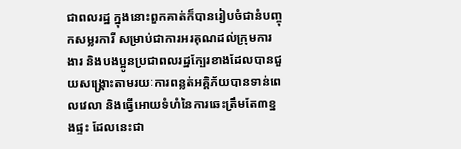ជាពលរដ្ឋ ក្នុងនោះពួកគាត់ក៏បានរៀបចំជានំបញ្ចុកសម្លរការី សម្រាប់ជាការអរគុណដល់ក្រុមការងារ និងបងប្អូនប្រជាពលរដ្ឋក្បែរខាងដែលបានជួយសង្គ្រោះតាមរយៈការពន្លត់អគ្គិភ័យបានទាន់ពេលវេលា និងធ្វើអោយទំហំនៃការឆេះត្រឹមតែ៣ខ្នងផ្ទះ ដែលនេះជា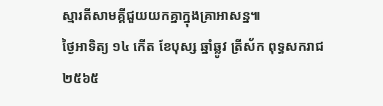ស្មារតីសាមគ្គីជួយយកគ្នាក្នុងគ្រាអាសន្ន៕
ថ្ងៃអាទិត្យ ១៤ កើត ខែបុស្ស ឆ្នាំឆ្លូវ ត្រីស័ក ពុទ្ធសករាជ ២៥៦៥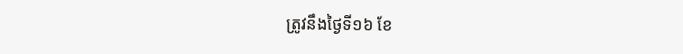ត្រូវនឹងថ្ងៃទី១៦ ខែ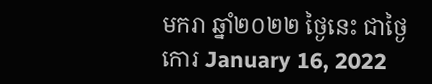មករា ឆ្នាំ២០២២ ថ្ងៃនេះ ជាថ្ងៃកោរ January 16, 2022